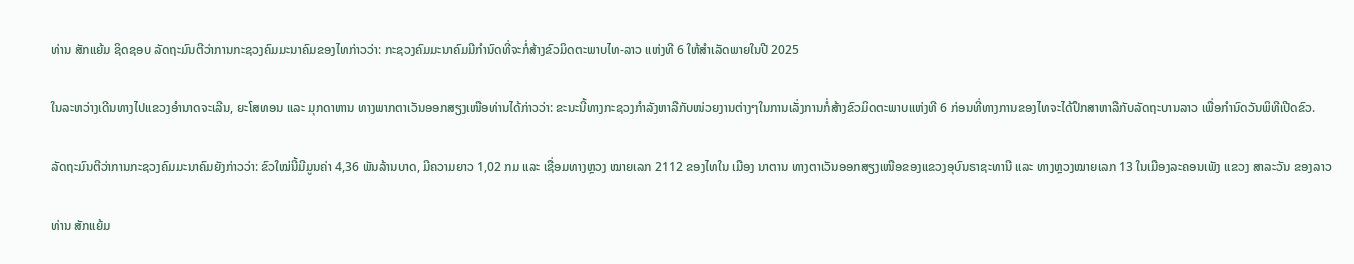ທ່ານ ສັກແຍ້ມ ຊິດຊອບ ລັດຖະມົນຕີວ່າການກະຊວງຄົມມະນາຄົມຂອງໄທກ່າວວ່າ: ກະຊວງຄົມມະນາຄົມມີກຳນົດທີ່ຈະກໍ່ສ້າງຂົວມິດຕະພາບໄທ-ລາວ ແຫ່ງທີ 6 ໃຫ້ສຳເລັດພາຍໃນປີ 2025

ໃນລະຫວ່າງເດີນທາງໄປແຂວງອຳນາດຈະເລີນ, ຍະໂສທອນ ແລະ ມຸກດາຫານ ທາງພາກຕາເວັນອອກສຽງເໜືອທ່ານໄດ້ກ່າວວ່າ: ຂະນະນີ້ທາງກະຊວງກຳລັງຫາລືກັບໜ່ວຍງານຕ່າງໆໃນການເລັ່ງການກໍ່ສ້າງຂົວມິດຕະພາບແຫ່ງທີ 6 ກ່ອນທີ່ທາງການຂອງໄທຈະໄດ້ປຶກສາຫາລືກັບລັດຖະບານລາວ ເພື່ອກຳນົດວັນພິທີເປີດຂົວ.

ລັດຖະມົນຕີວ່າການກະຊວງຄົມມະນາຄົມຍັງກ່າວວ່າ: ຂົວໃໝ່ນີ້ມີມູນຄ່າ 4,36 ພັນລ້ານບາດ, ມີຄວາມຍາວ 1,02 ກມ ແລະ ເຊື່ອມທາງຫຼວງ ໝາຍເລກ 2112 ຂອງໄທໃນ ເມືອງ ນາຕານ ທາງຕາເວັນອອກສຽງເໜືອຂອງແຂວງອຸບົນຣາຊະທານີ ແລະ ທາງຫຼວງໝາຍເລກ 13 ໃນເມືອງລະຄອນເພັງ ແຂວງ ສາລະວັນ ຂອງລາວ

ທ່ານ ສັກແຍ້ມ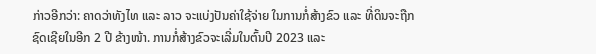ກ່າວອີກວ່າ: ຄາດວ່າທັງໄທ ແລະ ລາວ ຈະແບ່ງປັນຄ່າໃຊ້ຈ່າຍ ໃນການກໍ່ສ້າງຂົວ ແລະ ທີ່ດິນຈະຖືກຊົດເຊີຍໃນອີກ 2 ປີ ຂ້າງໜ້າ. ການກໍ່ສ້າງຂົວຈະເລີ່ມໃນຕົ້ນປີ 2023 ແລະ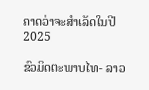ຄາດວ່າຈະສຳເລັດໃນປີ 2025

ຂົວມິດຕະພາບໄທ- ລາວ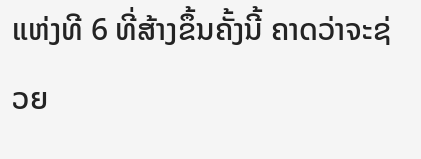ແຫ່ງທີ 6 ທີ່ສ້າງຂຶ້ນຄັ້ງນີ້ ຄາດວ່າຈະຊ່ວຍ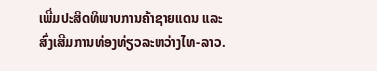ເພີ່ມປະສິດທິພາບການຄ້າຊາຍແດນ ແລະ ສົ່ງເສີມການທ່ອງທ່ຽວລະຫວ່າງໄທ-ລາວ.